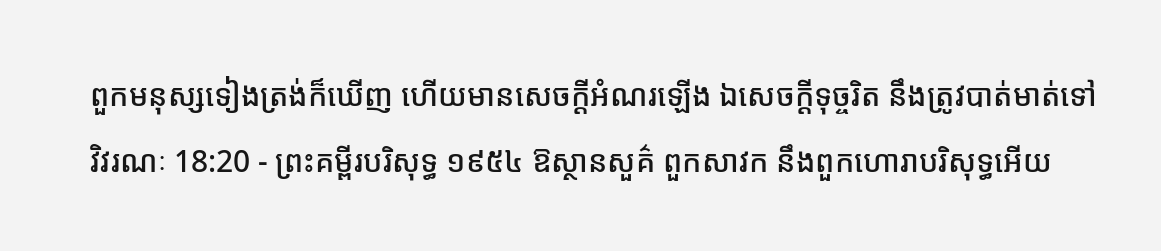ពួកមនុស្សទៀងត្រង់ក៏ឃើញ ហើយមានសេចក្ដីអំណរឡើង ឯសេចក្ដីទុច្ចរិត នឹងត្រូវបាត់មាត់ទៅ
វិវរណៈ 18:20 - ព្រះគម្ពីរបរិសុទ្ធ ១៩៥៤ ឱស្ថានសួគ៌ ពួកសាវក នឹងពួកហោរាបរិសុទ្ធអើយ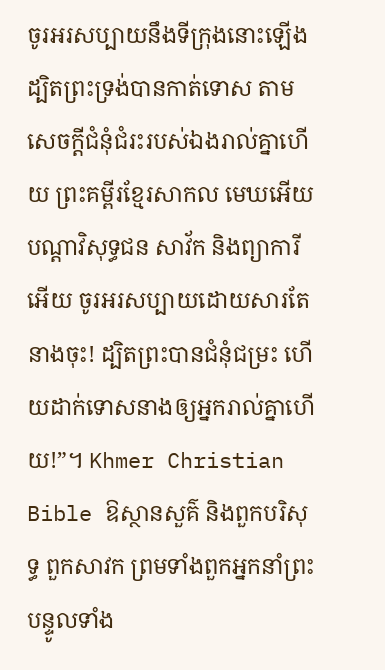ចូរអរសប្បាយនឹងទីក្រុងនោះឡើង ដ្បិតព្រះទ្រង់បានកាត់ទោស តាមសេចក្ដីជំនុំជំរះរបស់ឯងរាល់គ្នាហើយ ព្រះគម្ពីរខ្មែរសាកល មេឃអើយ បណ្ដាវិសុទ្ធជន សាវ័ក និងព្យាការីអើយ ចូរអរសប្បាយដោយសារតែនាងចុះ! ដ្បិតព្រះបានជំនុំជម្រះ ហើយដាក់ទោសនាងឲ្យអ្នករាល់គ្នាហើយ!”។ Khmer Christian Bible ឱស្ថានសួគ៌ និងពួកបរិសុទ្ធ ពួកសាវក ព្រមទាំងពួកអ្នកនាំព្រះបន្ទូលទាំង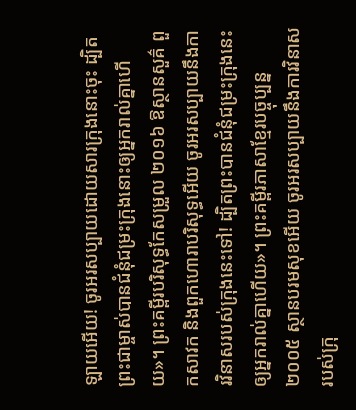ឡាយអើយ! ចូរអរសប្បាយដោយសារក្រុងនោះចុះ ដ្បិតព្រះជាម្ចាស់បានជំនុំជម្រះក្រុងនោះឲ្យអ្នករាល់គ្នាហើយ»។ ព្រះគម្ពីរបរិសុទ្ធកែសម្រួល ២០១៦ ឱស្ថានសួគ៌ ពួកសាវក និងពួកហោរាបរិសុទ្ធអើយ ចូរអរសប្បាយនឹងការវិនាសរបស់ក្រុងនេះទៅ! ដ្បិតព្រះបានជំនុំជម្រះក្រុងនេះឲ្យអ្នករាល់គ្នាហើយ»។ ព្រះគម្ពីរភាសាខ្មែរបច្ចុប្បន្ន ២០០៥ ស្ថានបរមសុខអើយ ចូរអរសប្បាយនឹងការវិនាសរបស់ក្រុ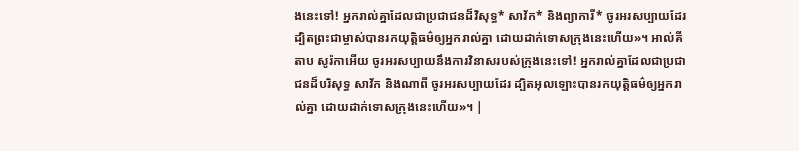ងនេះទៅ! អ្នករាល់គ្នាដែលជាប្រជាជនដ៏វិសុទ្ធ* សាវ័ក* និងព្យាការី* ចូរអរសប្បាយដែរ ដ្បិតព្រះជាម្ចាស់បានរកយុត្តិធម៌ឲ្យអ្នករាល់គ្នា ដោយដាក់ទោសក្រុងនេះហើយ»។ អាល់គីតាប សូរ៉កាអើយ ចូរអរសប្បាយនឹងការវិនាសរបស់ក្រុងនេះទៅ! អ្នករាល់គ្នាដែលជាប្រជាជនដ៏បរិសុទ្ធ សាវ័ក និងណាពី ចូរអរសប្បាយដែរ ដ្បិតអុលឡោះបានរកយុត្ដិធម៌ឲ្យអ្នករាល់គ្នា ដោយដាក់ទោសក្រុងនេះហើយ»។ |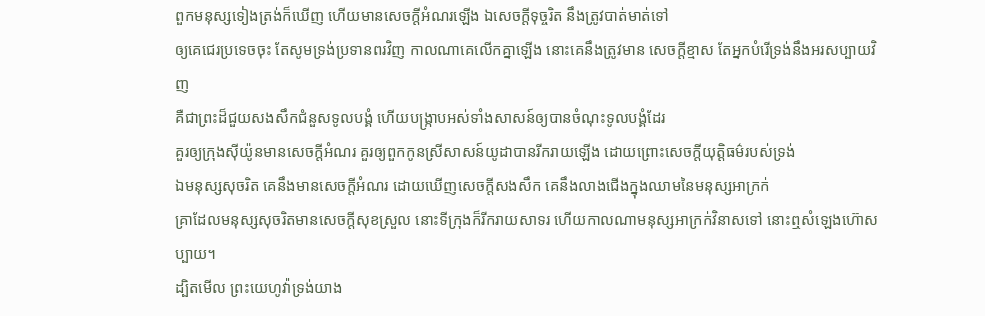ពួកមនុស្សទៀងត្រង់ក៏ឃើញ ហើយមានសេចក្ដីអំណរឡើង ឯសេចក្ដីទុច្ចរិត នឹងត្រូវបាត់មាត់ទៅ
ឲ្យគេជេរប្រទេចចុះ តែសូមទ្រង់ប្រទានពរវិញ កាលណាគេលើកគ្នាឡើង នោះគេនឹងត្រូវមាន សេចក្ដីខ្មាស តែអ្នកបំរើទ្រង់នឹងអរសប្បាយវិញ
គឺជាព្រះដ៏ជួយសងសឹកជំនួសទូលបង្គំ ហើយបង្ក្រាបអស់ទាំងសាសន៍ឲ្យបានចំណុះទូលបង្គំដែរ
គួរឲ្យក្រុងស៊ីយ៉ូនមានសេចក្ដីអំណរ គួរឲ្យពួកកូនស្រីសាសន៍យូដាបានរីករាយឡើង ដោយព្រោះសេចក្ដីយុត្តិធម៌របស់ទ្រង់
ឯមនុស្សសុចរិត គេនឹងមានសេចក្ដីអំណរ ដោយឃើញសេចក្ដីសងសឹក គេនឹងលាងជើងក្នុងឈាមនៃមនុស្សអាក្រក់
គ្រាដែលមនុស្សសុចរិតមានសេចក្ដីសុខស្រួល នោះទីក្រុងក៏រីករាយសាទរ ហើយកាលណាមនុស្សអាក្រក់វិនាសទៅ នោះឮសំឡេងហ៊ោសប្បាយ។
ដ្បិតមើល ព្រះយេហូវ៉ាទ្រង់យាង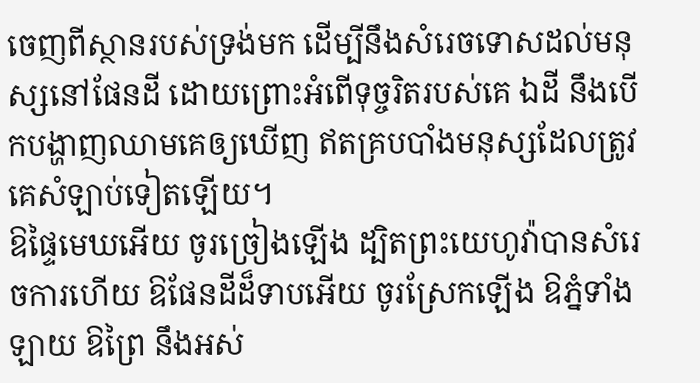ចេញពីស្ថានរបស់ទ្រង់មក ដើម្បីនឹងសំរេចទោសដល់មនុស្សនៅផែនដី ដោយព្រោះអំពើទុច្ចរិតរបស់គេ ឯដី នឹងបើកបង្ហាញឈាមគេឲ្យឃើញ ឥតគ្របបាំងមនុស្សដែលត្រូវគេសំឡាប់ទៀតឡើយ។
ឱផ្ទៃមេឃអើយ ចូរច្រៀងឡើង ដ្បិតព្រះយេហូវ៉ាបានសំរេចការហើយ ឱផែនដីដ៏ទាបអើយ ចូរស្រែកឡើង ឱភ្នំទាំងឡាយ ឱព្រៃ នឹងអស់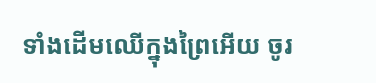ទាំងដើមឈើក្នុងព្រៃអើយ ចូរ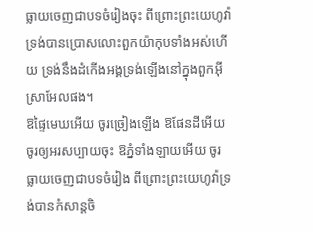ធ្លាយចេញជាបទចំរៀងចុះ ពីព្រោះព្រះយេហូវ៉ាទ្រង់បានប្រោសលោះពួកយ៉ាកុបទាំងអស់ហើយ ទ្រង់នឹងដំកើងអង្គទ្រង់ឡើងនៅក្នុងពួកអ៊ីស្រាអែលផង។
ឱផ្ទៃមេឃអើយ ចូរច្រៀងឡើង ឱផែនដីអើយ ចូរឲ្យអរសប្បាយចុះ ឱភ្នំទាំងឡាយអើយ ចូរធ្លាយចេញជាបទចំរៀង ពីព្រោះព្រះយេហូវ៉ាទ្រង់បានកំសាន្តចិ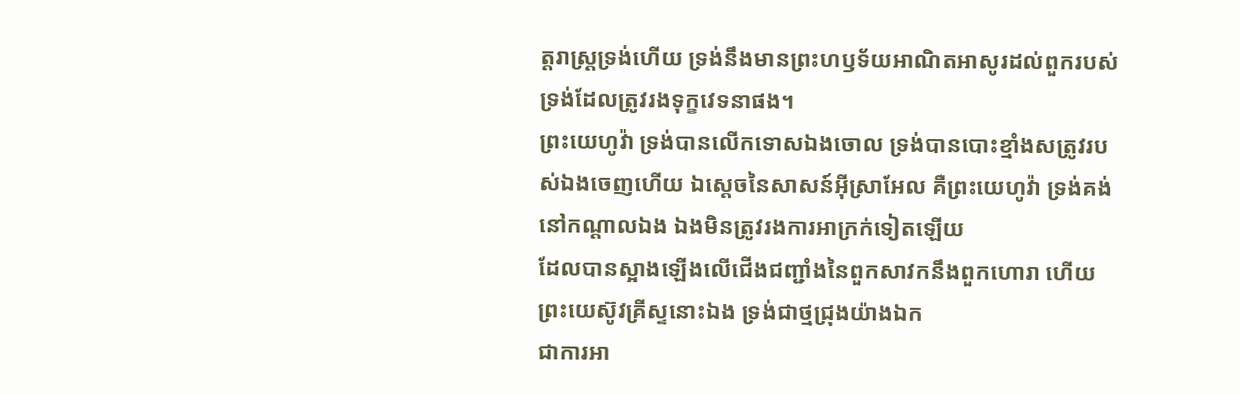ត្តរាស្ត្រទ្រង់ហើយ ទ្រង់នឹងមានព្រះហឫទ័យអាណិតអាសូរដល់ពួករបស់ទ្រង់ដែលត្រូវរងទុក្ខវេទនាផង។
ព្រះយេហូវ៉ា ទ្រង់បានលើកទោសឯងចោល ទ្រង់បានបោះខ្មាំងសត្រូវរបស់ឯងចេញហើយ ឯស្តេចនៃសាសន៍អ៊ីស្រាអែល គឺព្រះយេហូវ៉ា ទ្រង់គង់នៅកណ្តាលឯង ឯងមិនត្រូវរងការអាក្រក់ទៀតឡើយ
ដែលបានស្អាងឡើងលើជើងជញ្ជាំងនៃពួកសាវកនឹងពួកហោរា ហើយព្រះយេស៊ូវគ្រីស្ទនោះឯង ទ្រង់ជាថ្មជ្រុងយ៉ាងឯក
ជាការអា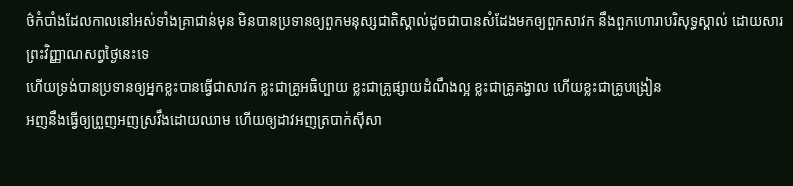ថ៌កំបាំងដែលកាលនៅអស់ទាំងគ្រាជាន់មុន មិនបានប្រទានឲ្យពួកមនុស្សជាតិស្គាល់ដូចជាបានសំដែងមកឲ្យពួកសាវក នឹងពួកហោរាបរិសុទ្ធស្គាល់ ដោយសារព្រះវិញ្ញាណសព្វថ្ងៃនេះទេ
ហើយទ្រង់បានប្រទានឲ្យអ្នកខ្លះបានធ្វើជាសាវក ខ្លះជាគ្រូអធិប្បាយ ខ្លះជាគ្រូផ្សាយដំណឹងល្អ ខ្លះជាគ្រូគង្វាល ហើយខ្លះជាគ្រូបង្រៀន
អញនឹងធ្វើឲ្យព្រួញអញស្រវឹងដោយឈាម ហើយឲ្យដាវអញត្របាក់ស៊ីសា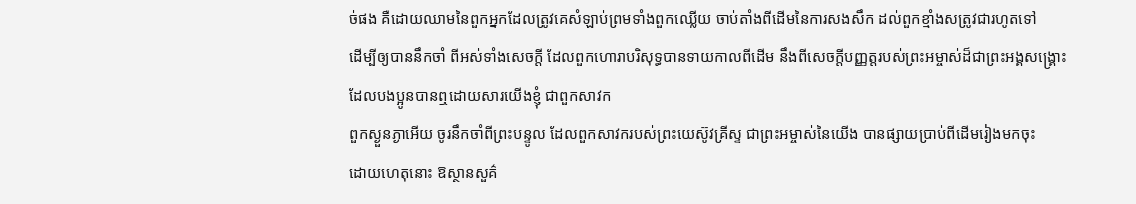ច់ផង គឺដោយឈាមនៃពួកអ្នកដែលត្រូវគេសំឡាប់ព្រមទាំងពួកឈ្លើយ ចាប់តាំងពីដើមនៃការសងសឹក ដល់ពួកខ្មាំងសត្រូវជារហូតទៅ
ដើម្បីឲ្យបាននឹកចាំ ពីអស់ទាំងសេចក្ដី ដែលពួកហោរាបរិសុទ្ធបានទាយកាលពីដើម នឹងពីសេចក្ដីបញ្ញត្តរបស់ព្រះអម្ចាស់ដ៏ជាព្រះអង្គសង្គ្រោះ ដែលបងប្អូនបានឮដោយសារយើងខ្ញុំ ជាពួកសាវក
ពួកស្ងួនភ្ងាអើយ ចូរនឹកចាំពីព្រះបន្ទូល ដែលពួកសាវករបស់ព្រះយេស៊ូវគ្រីស្ទ ជាព្រះអម្ចាស់នៃយើង បានផ្សាយប្រាប់ពីដើមរៀងមកចុះ
ដោយហេតុនោះ ឱស្ថានសួគ៌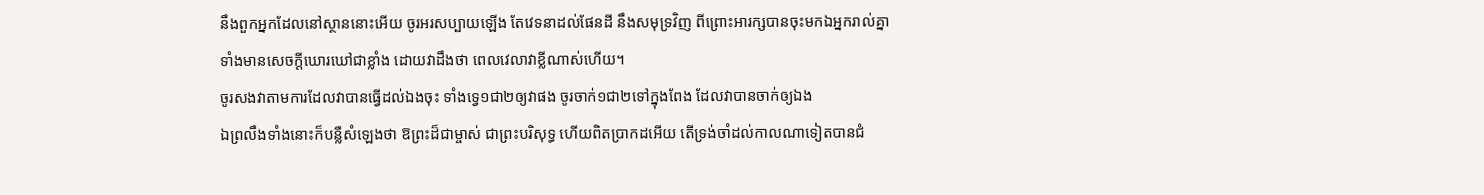នឹងពួកអ្នកដែលនៅស្ថាននោះអើយ ចូរអរសប្បាយឡើង តែវេទនាដល់ផែនដី នឹងសមុទ្រវិញ ពីព្រោះអារក្សបានចុះមកឯអ្នករាល់គ្នា ទាំងមានសេចក្ដីឃោរឃៅជាខ្លាំង ដោយវាដឹងថា ពេលវេលាវាខ្លីណាស់ហើយ។
ចូរសងវាតាមការដែលវាបានធ្វើដល់ឯងចុះ ទាំងទ្វេ១ជា២ឲ្យវាផង ចូរចាក់១ជា២ទៅក្នុងពែង ដែលវាបានចាក់ឲ្យឯង
ឯព្រលឹងទាំងនោះក៏បន្លឺសំឡេងថា ឱព្រះដ៏ជាម្ចាស់ ជាព្រះបរិសុទ្ធ ហើយពិតប្រាកដអើយ តើទ្រង់ចាំដល់កាលណាទៀតបានជំ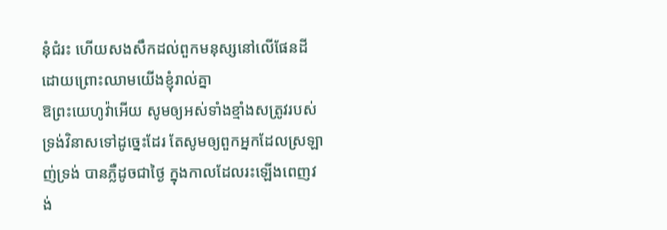នុំជំរះ ហើយសងសឹកដល់ពួកមនុស្សនៅលើផែនដី ដោយព្រោះឈាមយើងខ្ញុំរាល់គ្នា
ឱព្រះយេហូវ៉ាអើយ សូមឲ្យអស់ទាំងខ្មាំងសត្រូវរបស់ទ្រង់វិនាសទៅដូច្នេះដែរ តែសូមឲ្យពួកអ្នកដែលស្រឡាញ់ទ្រង់ បានភ្លឺដូចជាថ្ងៃ ក្នុងកាលដែលរះឡើងពេញវង់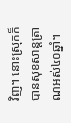វិញ។ នោះស្រុកក៏បានសុខសាន្តត្រាណអស់៤០ឆ្នាំ។